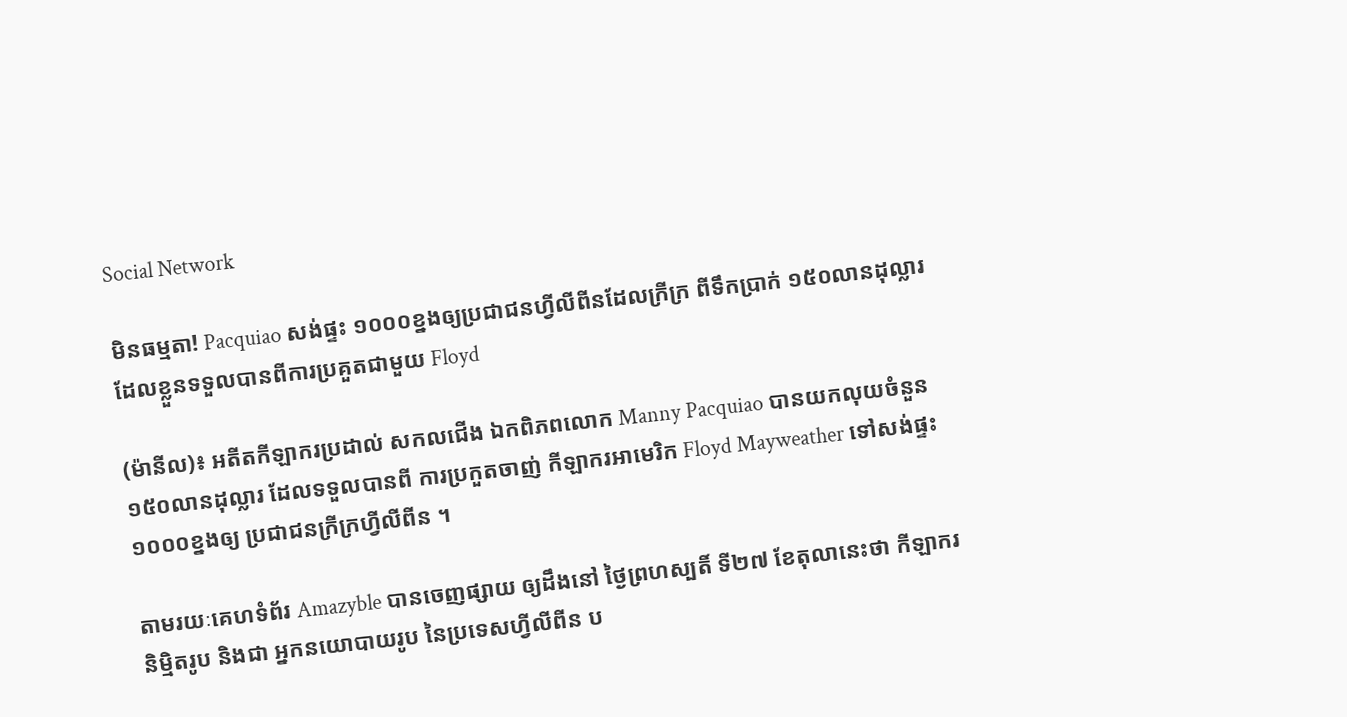Social Network

មិនធម្មតា! Pacquiao សង់ផ្ទះ ១០០០ខ្នងឲ្យប្រជាជនហ្វីលីពីនដែលក្រីក្រ ពីទឹកប្រាក់ ១៥០លានដុល្លារដែលខ្លួនទទួលបានពីការប្រគួតជាមួយ Floyd

(ម៉ានីល)៖ អតីតកីឡាករប្រដាល់ សកលជើង ឯកពិភពលោក Manny Pacquiao បានយកលុយចំនួន ១៥០លានដុល្លារ ដែលទទួលបានពី ការប្រកួតចាញ់ កីឡាករអាមេរិក Floyd Mayweather ទៅសង់ផ្ទះ ១០០០ខ្នងឲ្យ ប្រជាជនក្រីក្រហ្វីលីពីន ។

តាមរយៈគេហទំព័រ Amazyble បានចេញផ្សាយ ឲ្យដឹងនៅ ថ្ងៃព្រហស្បតិ៍ ទី២៧ ខែតុលានេះថា កីឡាករនិម្មិតរូប និងជា អ្នកនយោបាយរូប នៃប្រទេសហ្វីលីពីន ប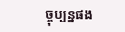ច្ចុប្បន្នផង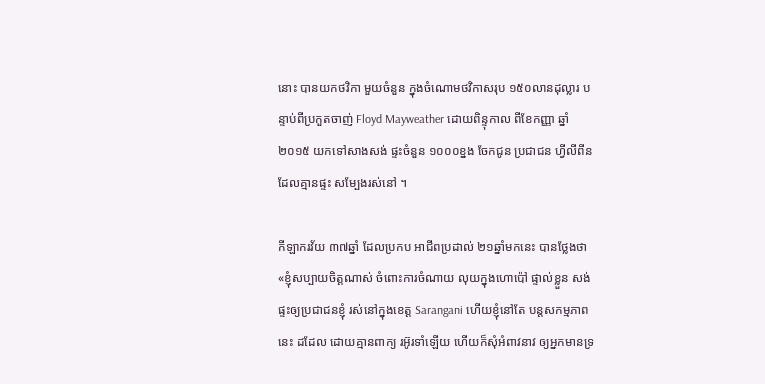នោះ បានយកថវិកា មួយចំនួន ក្នុងចំណោមថវិកាសរុប ១៥០លានដុល្លារ បន្ទាប់ពីប្រកួតចាញ់ Floyd Mayweather ដោយពិន្ទុកាល ពីខែកញ្ញា ឆ្នាំ២០១៥ យកទៅសាងសង់ ផ្ទះចំនួន ១០០០ខ្នង ចែកជូន ប្រជាជន ហ្វីលីពីន ដែលគ្មានផ្ទះ សម្បែងរស់នៅ ។

កីឡាករវ័យ ៣៧ឆ្នាំ ដែលប្រកប អាជីពប្រដាល់ ២១ឆ្នាំមកនេះ បានថ្លែងថា «ខ្ញុំសប្បាយចិត្តណាស់ ចំពោះការចំណាយ លុយក្នុងហោប៉ៅ ផ្ទាល់ខ្លួន សង់ផ្ទះឲ្យប្រជាជនខ្ញុំ រស់នៅក្នុងខេត្ត Sarangani ហើយខ្ញុំនៅតែ បន្តសកម្មភាពនេះ ដដែល ដោយគ្មានពាក្យ រអ៊ូរទាំឡើយ ហើយក៏សុំអំពាវនាវ ឲ្យអ្នកមានទ្រ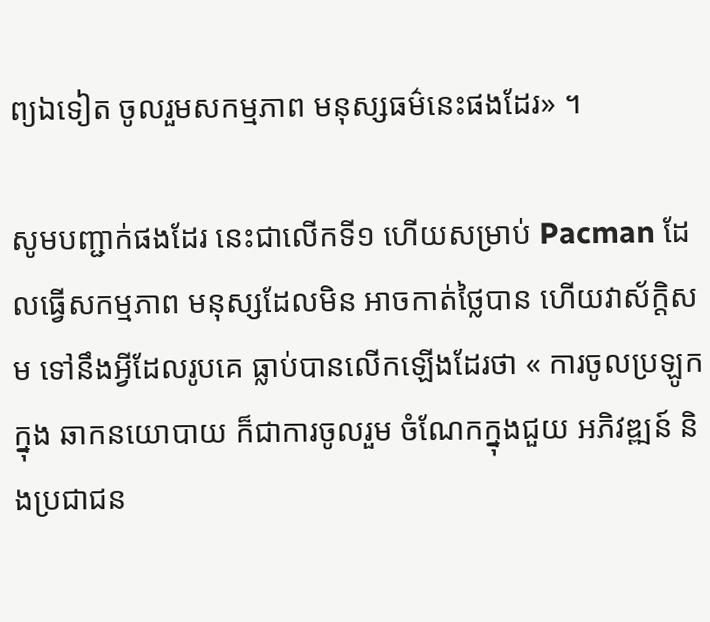ព្យឯទៀត ចូលរួមសកម្មភាព មនុស្សធម៌នេះផងដែរ» ។

សូមបញ្ជាក់ផងដែរ នេះជាលើកទី១ ហើយសម្រាប់ Pacman ដែលធ្វើសកម្មភាព មនុស្សដែលមិន អាចកាត់ថ្លៃបាន ហើយវាស័ក្តិសម ទៅនឹងអ្វីដែលរូបគេ ធ្លាប់បានលើកឡើងដែរថា « ការចូលប្រឡូកក្នុង ឆាកនយោបាយ ក៏ជាការចូលរួម ចំណែកក្នុងជួយ អភិវឌ្ឍន៍ និងប្រជាជន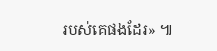របស់គេផងដែរ» ៕